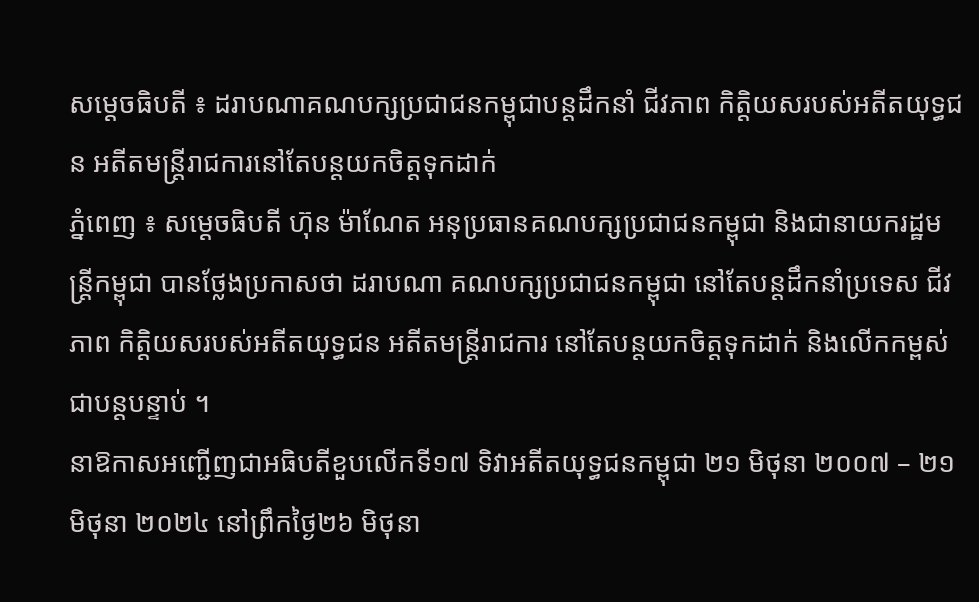សម្ដេចធិបតី ៖ ដរាបណាគណបក្សប្រជាជនកម្ពុជាបន្ដដឹកនាំ ជីវភាព កិត្តិយសរបស់អតីតយុទ្ធជន អតីតមន្ដ្រីរាជការនៅតែបន្ដយកចិត្តទុកដាក់
ភ្នំពេញ ៖ សម្ដេចធិបតី ហ៊ុន ម៉ាណែត អនុប្រធានគណបក្សប្រជាជនកម្ពុជា និងជានាយករដ្ឋមន្ដ្រីកម្ពុជា បានថ្លែងប្រកាសថា ដរាបណា គណបក្សប្រជាជនកម្ពុជា នៅតែបន្ដដឹកនាំប្រទេស ជីវភាព កិត្តិយសរបស់អតីតយុទ្ធជន អតីតមន្ដ្រីរាជការ នៅតែបន្ដយកចិត្តទុកដាក់ និងលើកកម្ពស់ជាបន្ដបន្ទាប់ ។
នាឱកាសអញ្ជើញជាអធិបតីខួបលើកទី១៧ ទិវាអតីតយុទ្ធជនកម្ពុជា ២១ មិថុនា ២០០៧ – ២១ មិថុនា ២០២៤ នៅព្រឹកថ្ងៃ២៦ មិថុនា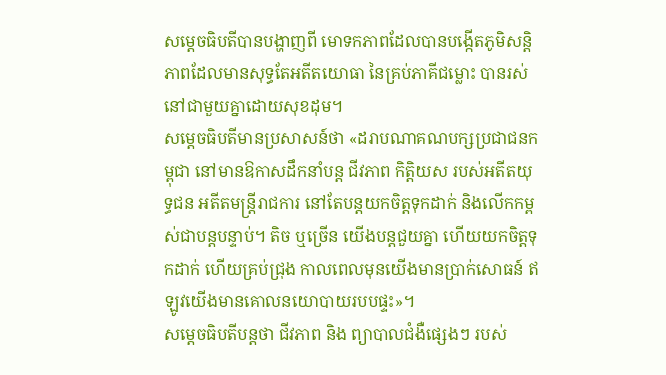សម្ដេចធិបតីបានបង្ហាញពី មោទកភាពដែលបានបង្កើតភូមិសន្តិភាពដែលមានសុទ្ធតែអតីតយោធា នៃគ្រប់ភាគីជម្លោះ បានរស់នៅជាមួយគ្នាដោយសុខដុម។
សម្ដេចធិបតីមានប្រសាសន៍ថា «ដរាបណាគណបក្សប្រជាជនកម្ពុជា នៅមានឱកាសដឹកនាំបន្ដ ជីវភាព កិត្តិយស របស់អតីតយុទ្ធជន អតីតមន្ដ្រីរាជការ នៅតែបន្ដយកចិត្តទុកដាក់ និងលើកកម្ពស់ជាបន្ដបន្ទាប់។ តិច ឬច្រើន យើងបន្ដជួយគ្នា ហើយយកចិត្តទុកដាក់ ហើយគ្រប់ជ្រុង កាលពេលមុនយើងមានប្រាក់សោធន៍ ឥឡូវយើងមានគោលនយោបាយរបបផ្ទះ»។
សម្ដេចធិបតីបន្ដថា ជីវភាព និង ព្យាបាលជំងឺផ្សេងៗ របស់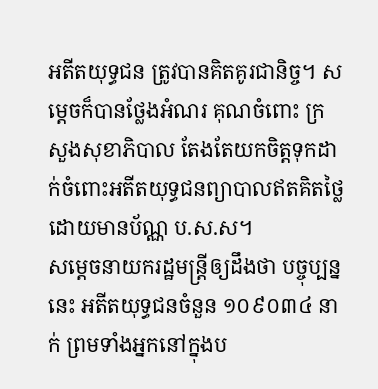អតីតយុទ្ធជន ត្រូវបានគិតគូរជានិច្ច។ សម្ដេចក៏បានថ្លែងអំណរ គុណចំពោះ ក្រសួងសុខាភិបាល តែងតែយកចិត្តទុកដាក់ចំពោះអតីតយុទ្ធជនព្យាបាលឥតគិតថ្លៃ ដោយមានប័ណ្ណ ប.ស.ស។
សម្ដេចនាយករដ្ឋមន្ដ្រីឲ្យដឹងថា បច្ចុប្បន្ននេះ អតីតយុទ្ធជនចំនួន ១០៩០៣៤ នាក់ ព្រមទាំងអ្នកនៅក្នុងប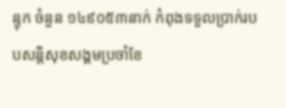ន្ទុក ចំនួន ១៤៩០៥៣នាក់ កំពុងទទួលប្រាក់របបសន្តិសុខសង្គមប្រចាំខែ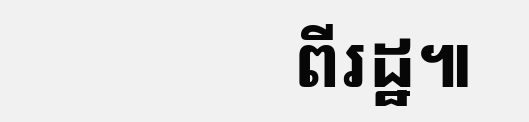ពីរដ្ឋ៕